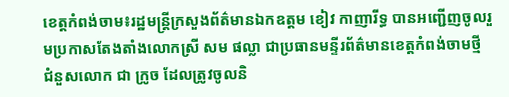ខេត្តកំពង់ចាម៖រដ្ឋមន្ត្រីក្រសួងព័ត៌មានឯកឧត្តម ខៀវ កាញារីទ្ធ បានអញ្ជើញចូលរួមប្រកាសតែងតាំងលោកស្រី សម ផល្លា ជាប្រធានមន្ទីរព័ត៌មានខេត្តកំពង់ចាមថ្មី ជំនួសលោក ជា ក្រូច ដែលត្រូវចូលនិ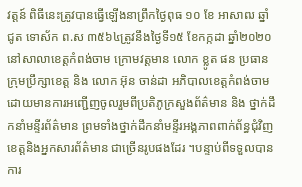វត្តន៍ ពិធីនេះត្រូវបានធ្វើឡើងនាព្រឹកថ្ងៃពុធ ១០ ខែ អាសាឍ ឆ្នាំ ជូត ទោស័ក ព.ស ៣៥៦៤ត្រូវនឹងថ្ងៃទី១៥ ខែកក្កដា ឆ្នាំ២០២០ នៅសាលាខេត្តកំពង់ចាម ក្រោមវត្តមាន លោក ខ្លូត ផន ប្រធានក្រុមប្រឹក្សាខេត្ត និង លោក អ៊ុន ចាន់ដា អភិបាលខេត្តកំពង់ចាម ដោយមានការអញ្ជើញចូលរួមពីប្រតិភូក្រសួងព័ត៌មាន និង ថ្នាក់ដឹកនាំមន្ទីរព័ត៌មាន ព្រមទាំងថ្នាក់ដឹកនាំមន្ទីរអង្គភាពពាក់ព័ន្ធជុំវិញខេត្តនិងអ្នកសារព័ត៌មាន ជាច្រើនរូបផងដែរ ។បន្ទាប់ពីទទួលបានការ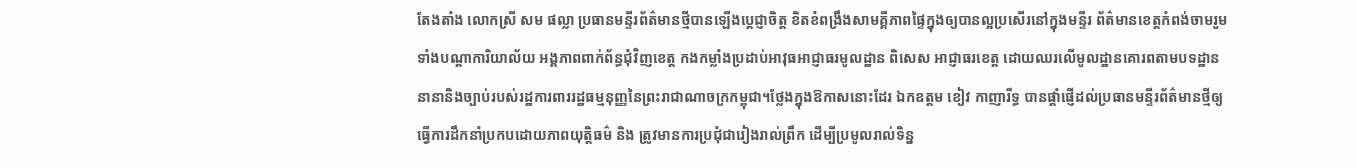តែងតាំង លោកស្រី សម ផល្លា ប្រធានមន្ទីរព័ត៌មានថ្មីបានឡើងប្តេជ្ញាចិត្ត ខិតខំពង្រឹងសាមគ្គីភាពផ្ទៃក្នុងឲ្យបានល្អប្រសើរនៅក្នុងមន្ទីរ ព័ត៌មានខេត្តកំពង់ចាមរួមទាំងបណ្តាការិយាល័យ អង្គភាពពាក់ព័ន្ធជុំវិញខេត្ត កងកម្លាំងប្រដាប់អាវុធអាជ្ញាធរមូលដ្ឋាន ពិសេស អាជ្ញាធរខេត្ត ដោយឈរលើមូលដ្ឋានគោរពតាមបទដ្ឋាននានានិងច្បាប់របស់រដ្ឋការពាររដ្ឋធម្មនុញ្ញនៃព្រះរាជាណាចក្រកម្ពុជា។ថ្លែងក្នុងឱកាសនោះដែរ ឯកឧត្ដម ខៀវ កាញារីទ្ធ បានផ្ដាំផ្ញើដល់ប្រធានមន្ទីរព័ត៌មានថ្មីឲ្យធ្វើការដឹកនាំប្រកបដោយភាពយុត្តិធម៌ និង ត្រូវមានការប្រជុំជារៀងរាល់ព្រឹក ដើម្បីប្រមូលរាល់ទិន្ន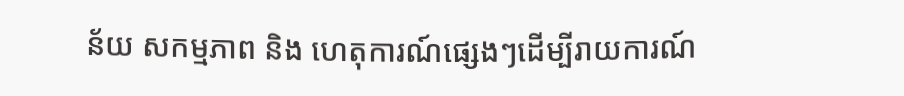ន័យ សកម្មភាព និង ហេតុការណ៍ផ្សេងៗដើម្បីរាយការណ៍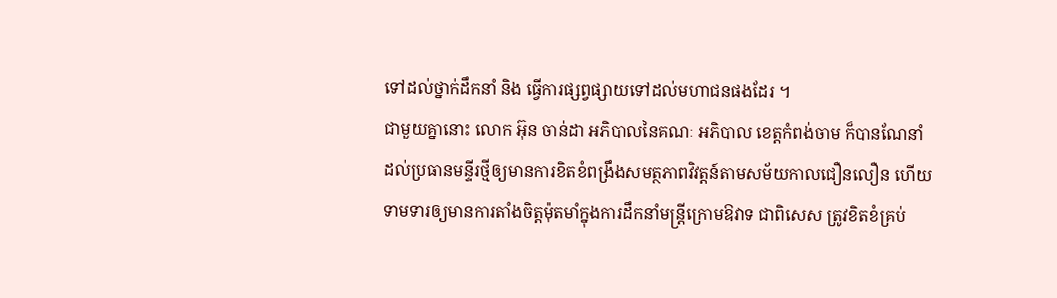ទៅដល់ថ្នាក់ដឹកនាំ និង ធ្វើការផ្សព្វផ្សាយទៅដល់មហាជនផងដែរ ។
ជាមួយគ្នានោះ លោក អ៊ុន ចាន់ដា អភិបាលនៃគណៈ អភិបាល ខេត្តកំពង់ចាម ក៏បានណែនាំដល់ប្រធានមន្ទីរថ្មីឲ្យមានការខិតខំពង្រឹងសមត្ថភាពវិវត្តន៍តាមសម័យកាលជឿនលឿន ហើយទាមទារឲ្យមានការតាំងចិត្តម៉ុតមាំក្នុងការដឹកនាំមន្ត្រីក្រោមឱវាទ ជាពិសេស ត្រូវខិតខំគ្រប់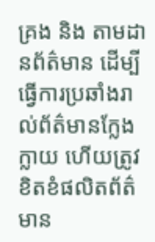គ្រង និង តាមដានព័ត៌មាន ដើម្បីធ្វើការប្រឆាំងរាល់ព័ត៌មានក្លែងក្លាយ ហើយត្រូវខិតខំផលិតព័ត៌មាន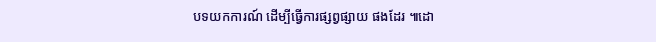បទយកការណ៍ ដើម្បីធ្វើការផ្សព្វផ្សាយ ផងដែរ ៕ដោ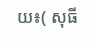យ៖( សុធី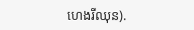ហេងរីឈុន).